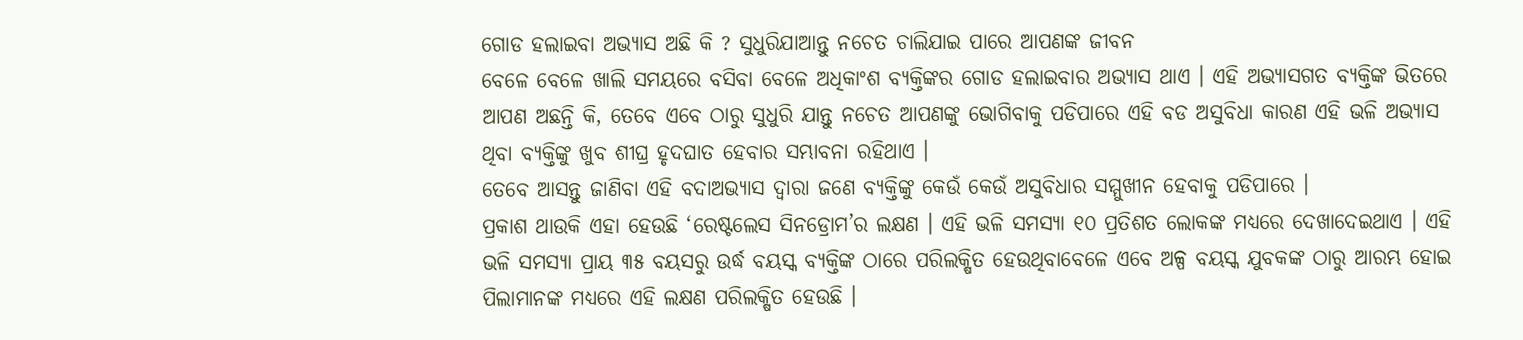ଗୋଡ ହଲାଇବା ଅଭ୍ୟାସ ଅଛି କି ? ସୁଧୁରିଯାଆନ୍ତୁ ନଚେତ ଚାଲିଯାଇ ପାରେ ଆପଣଙ୍କ ଜୀବନ
ବେଳେ ବେଳେ ଖାଲି ସମୟରେ ବସିବା ବେଳେ ଅଧିକାଂଶ ବ୍ୟକ୍ତିଙ୍କର ଗୋଡ ହଲାଇବାର ଅଭ୍ୟାସ ଥାଏ । ଏହି ଅଭ୍ୟାସଗତ ବ୍ୟକ୍ତିଙ୍କ ଭିତରେ ଆପଣ ଅଛନ୍ତି କି, ତେବେ ଏବେ ଠାରୁ ସୁଧୁରି ଯାନ୍ତୁ ନଚେତ ଆପଣଙ୍କୁ ଭୋଗିବାକୁ ପଡିପାରେ ଏହି ବଡ ଅସୁବିଧା କାରଣ ଏହି ଭଳି ଅଭ୍ୟାସ ଥିବା ବ୍ୟକ୍ତିଙ୍କୁ ଖୁବ ଶୀଘ୍ର ହୃଦଘାତ ହେବାର ସମ୍ଭାବନା ରହିଥାଏ ।
ତେବେ ଆସନ୍ତୁ ଜାଣିବା ଏହି ବଦାଅଭ୍ୟାସ ଦ୍ୱାରା ଜଣେ ବ୍ୟକ୍ତିଙ୍କୁ କେଉଁ କେଉଁ ଅସୁବିଧାର ସମ୍ମୁଖୀନ ହେବାକୁ ପଡିପାରେ ।
ପ୍ରକାଶ ଥାଉକି ଏହା ହେଉଛି ‘ରେଷ୍ଟଲେସ ସିନଡ୍ରୋମ’ର ଲକ୍ଷଣ । ଏହି ଭଳି ସମସ୍ୟା ୧୦ ପ୍ରତିଶତ ଲୋକଙ୍କ ମଧ୍ୟରେ ଦେଖାଦେଇଥାଏ । ଏହି ଭଳି ସମସ୍ୟା ପ୍ରାୟ ୩୫ ବୟସରୁ ଉର୍ଦ୍ଧ ବୟସ୍କ ବ୍ୟକ୍ତିଙ୍କ ଠାରେ ପରିଲକ୍ଷିତ ହେଉଥିବାବେଳେ ଏବେ ଅଳ୍ପ ବୟସ୍କ ଯୁବକଙ୍କ ଠାରୁ ଆରମ୍ଭ ହୋଇ ପିଲାମାନଙ୍କ ମଧ୍ୟରେ ଏହି ଲକ୍ଷଣ ପରିଲକ୍ଷିତ ହେଉଛି ।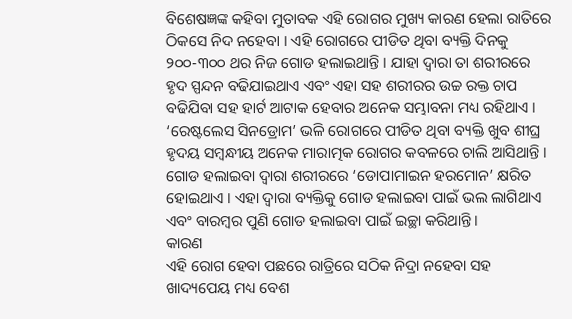ବିଶେଷଜ୍ଞଙ୍କ କହିବା ମୁତାବକ ଏହି ରୋଗର ମୁଖ୍ୟ କାରଣ ହେଲା ରାତିରେ ଠିକସେ ନିଦ ନହେବା । ଏହି ରୋଗରେ ପୀଡିତ ଥିବା ବ୍ୟକ୍ତି ଦିନକୁ ୨୦୦-୩୦୦ ଥର ନିଜ ଗୋଡ ହଲାଇଥାନ୍ତି । ଯାହା ଦ୍ୱାରା ତା ଶରୀରରେ ହୃଦ ସ୍ପନ୍ଦନ ବଢିଯାଇଥାଏ ଏବଂ ଏହା ସହ ଶରୀରର ଉଚ୍ଚ ରକ୍ତ ଚାପ ବଢିଯିବା ସହ ହାର୍ଟ ଆଟାକ ହେବାର ଅନେକ ସମ୍ଭାବନା ମଧ୍ୟ ରହିଥାଏ ।
‘ରେଷ୍ଟଲେସ ସିନଡ୍ରୋମ’ ଭଳି ରୋଗରେ ପୀଡିତ ଥିବା ବ୍ୟକ୍ତି ଖୁବ ଶୀଘ୍ର ହୃଦୟ ସମ୍ବନ୍ଧୀୟ ଅନେକ ମାରାତ୍ମକ ରୋଗର କବଳରେ ଚାଲି ଆସିଥାନ୍ତି ।
ଗୋଡ ହଲାଇବା ଦ୍ୱାରା ଶରୀରରେ ‘ଡୋପାମାଇନ ହରମୋନ’ କ୍ଷରିତ ହୋଇଥାଏ । ଏହା ଦ୍ୱାରା ବ୍ୟକ୍ତିକୁ ଗୋଡ ହଲାଇବା ପାଇଁ ଭଲ ଲାଗିଥାଏ ଏବଂ ବାରମ୍ବର ପୁଣି ଗୋଡ ହଲାଇବା ପାଇଁ ଇଚ୍ଛା କରିଥାନ୍ତି ।
କାରଣ
ଏହି ରୋଗ ହେବା ପଛରେ ରାତ୍ରିରେ ସଠିକ ନିଦ୍ରା ନହେବା ସହ ଖାଦ୍ୟପେୟ ମଧ୍ୟ ବେଶ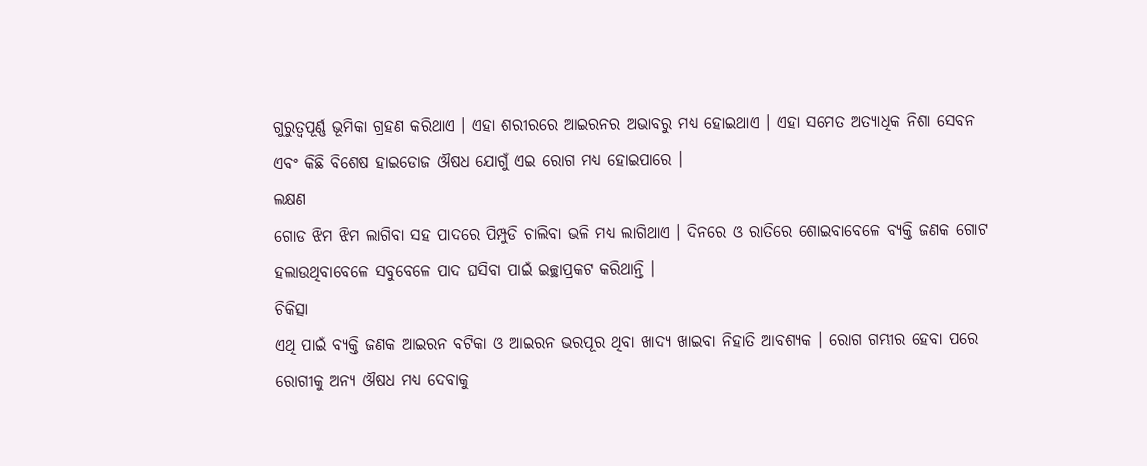ଗୁରୁତ୍ୱପୂର୍ଣ୍ଣ ଭୂମିକା ଗ୍ରହଣ କରିଥାଏ । ଏହା ଶରୀରରେ ଆଇରନର ଅଭାବରୁ ମଧ୍ୟ ହୋଇଥାଏ । ଏହା ସମେତ ଅତ୍ୟାଧିକ ନିଶା ସେବନ ଏବଂ କିଛି ବିଶେଷ ହାଇଡୋଜ ଔଷଧ ଯୋଗୁଁ ଏଇ ରୋଗ ମଧ୍ୟ ହୋଇପାରେ ।
ଲକ୍ଷଣ
ଗୋଡ ଝିମ ଝିମ ଲାଗିବା ସହ ପାଦରେ ପିମ୍ପୁଡି ଚାଲିବା ଭଳି ମଧ୍ୟ ଲାଗିଥାଏ । ଦିନରେ ଓ ରାତିରେ ଶୋଇବାବେଳେ ବ୍ୟକ୍ତି ଜଣକ ଗୋଟ ହଲାଉଥିବାବେଳେ ସବୁବେଳେ ପାଦ ଘସିବା ପାଇଁ ଇଚ୍ଛାପ୍ରକଟ କରିଥାନ୍ତି ।
ଚିକିତ୍ସା
ଏଥି ପାଇଁ ବ୍ୟକ୍ତି ଜଣକ ଆଇରନ ବଟିକା ଓ ଆଇରନ ଭରପୂର ଥିବା ଖାଦ୍ୟ ଖାଇବା ନିହାତି ଆବଶ୍ୟକ । ରୋଗ ଗମ୍ଭୀର ହେବା ପରେ ରୋଗୀକୁ ଅନ୍ୟ ଔଷଧ ମଧ୍ୟ ଦେବାକୁ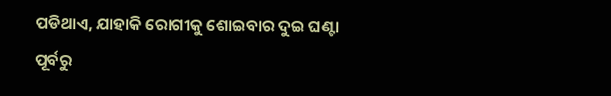ପଡିଥାଏ, ଯାହାକି ରୋଗୀକୁ ଶୋଇବାର ଦୁଇ ଘଣ୍ଟା ପୂର୍ବରୁ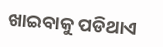ଖାଇବାକୁ ପଡିଥାଏ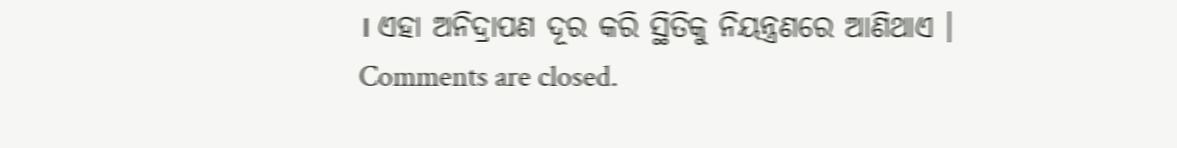। ଏହା ଅନିଦ୍ରାପଣ ଦୂର କରି ସ୍ଥିତିକୁ ନିୟନ୍ତ୍ରଣରେ ଆଣିଥାଏ ।
Comments are closed.